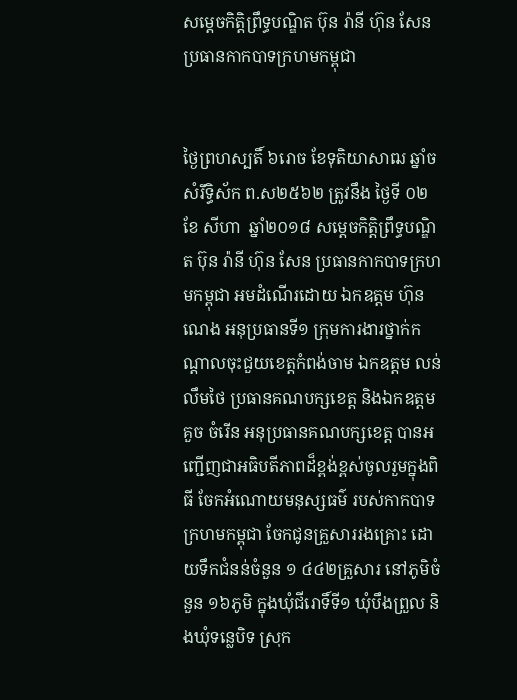សម្តេចកិត្តិព្រឹទ្ធបណ្ឌិត ប៊ុន រ៉ានី ហ៊ុន សែន ប្រធានកាកបាទក្រហមកម្ពុជា


ថ្ងៃព្រហស្បតិ៍ ៦រោច ខែទុតិយាសាឍ ឆ្នាំច សំរឹទ្ធិស័ក ព.ស២៥៦២ ត្រូវនឹង ថ្ងៃទី ០២  ខែ សីហា  ឆ្នាំ២០១៨ សម្តេចកិត្តិព្រឹទ្ធបណ្ឌិត ប៊ុន រ៉ានី ហ៊ុន សែន ប្រធានកាកបាទក្រហមកម្ពុជា អមដំណើរដោយ ឯកឧត្តម ហ៊ុន ណេង អនុប្រធានទី១ ក្រុមការងារថ្នាក់កណ្តាលចុះជួយខេត្តកំពង់ចាម ឯកឧត្តម លន់ លឹមថៃ ប្រធានគណបក្សខេត្ត និងឯកឧត្តម គួច ចំរើន អនុប្រធានគណបក្សខេត្ត បានអញ្ជើញជាអធិបតីភាពដ៏ខ្ពង់ខ្ពស់ចូលរួមក្នុងពិធី ចែកអំណោយមនុស្សធម៌ របស់កាកបាទក្រហមកម្ពុជា ចែកជូនគ្រួសាររងគ្រោះ ដោយទឹកជំនន់ចំនួន ១ ៤៤២គ្រួសារ នៅភូមិចំនួន ១៦ភូមិ ក្នុងឃុំជីរោទិ៍ទី១ ឃុំបឹងព្រួល និងឃុំទន្លេបិទ ស្រុក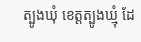ត្បូងឃុំ ខេត្តត្បូងឃ្មុំ ដែ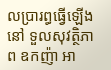លប្រារព្ធធ្វើឡើងនៅ ទួលសុវត្ថិភាព ឧកញ៉ា អា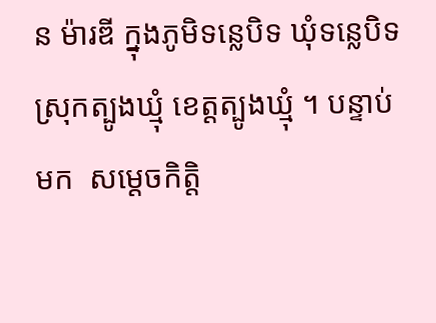ន ម៉ារឌី ក្នុងភូមិទន្លេបិទ ឃុំទន្លេបិទ ស្រុកត្បូងឃ្មុំ ខេត្ដត្បូងឃ្មុំ ។ បន្ទាប់មក  សម្តេចកិត្តិ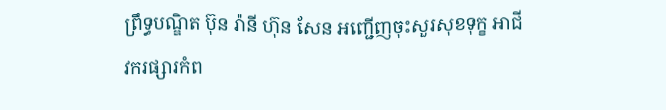ព្រឹទ្ធបណ្ឌិត ប៊ុន រ៉ានី ហ៊ុន សែន អញ្ជើញចុះសួរសុខទុក្ខ អាជីវករផ្សារកំព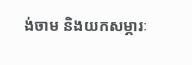ង់ចាម និងយកសម្ភារៈ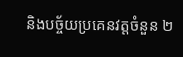និងបច្ច័យប្រគេនវត្តចំនួន ២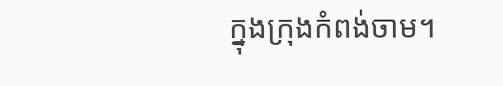ក្នុងក្រុងកំពង់ចាម។